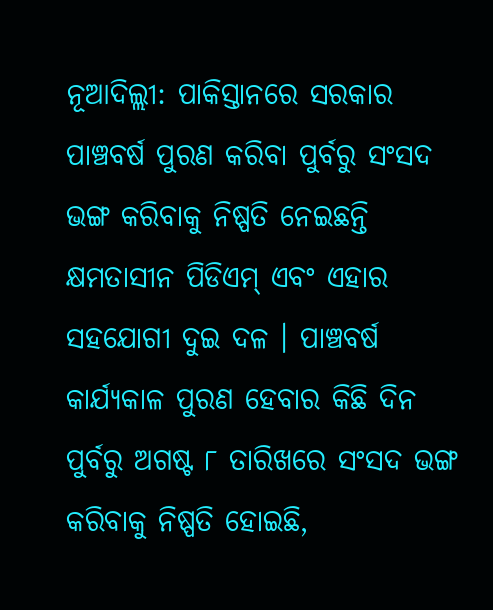ନୂଆଦିଲ୍ଲୀ: ପାକିସ୍ତାନରେ ସରକାର ପାଞ୍ଚବର୍ଷ ପୁରଣ କରିବା ପୁର୍ବରୁ ସଂସଦ ଭଙ୍ଗ କରିବାକୁ ନିଷ୍ପତି ନେଇଛନ୍ତି କ୍ଷମତାସୀନ ପିଡିଏମ୍ ଏବଂ ଏହାର ସହଯୋଗୀ ଦୁଇ ଦଳ । ପାଞ୍ଚବର୍ଷ କାର୍ଯ୍ୟକାଳ ପୁରଣ ହେବାର କିଛି ଦିନ ପୁର୍ବରୁ ଅଗଷ୍ଟ ୮ ତାରିଖରେ ସଂସଦ ଭଙ୍ଗ କରିବାକୁ ନିଷ୍ପତି ହୋଇଛି,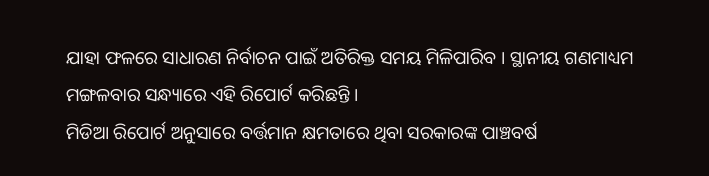ଯାହା ଫଳରେ ସାଧାରଣ ନିର୍ବାଚନ ପାଇଁ ଅତିରିକ୍ତ ସମୟ ମିଳିପାରିବ । ସ୍ଥାନୀୟ ଗଣମାଧ୍ୟମ ମଙ୍ଗଳବାର ସନ୍ଧ୍ୟାରେ ଏହି ରିପୋର୍ଟ କରିଛନ୍ତି ।
ମିଡିଆ ରିପୋର୍ଟ ଅନୁସାରେ ବର୍ତ୍ତମାନ କ୍ଷମତାରେ ଥିବା ସରକାରଙ୍କ ପାଞ୍ଚବର୍ଷ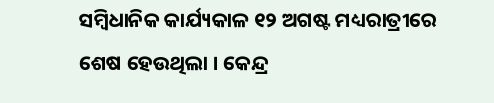ସମ୍ବିଧାନିକ କାର୍ଯ୍ୟକାଳ ୧୨ ଅଗଷ୍ଟ ମଧ୍ୟରାତ୍ରୀରେ ଶେଷ ହେଉଥିଲା । କେନ୍ଦ୍ର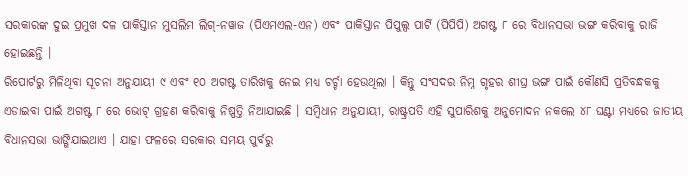ସରକାରଙ୍କ ଦୁଇ ପ୍ରମୁଖ ଦଳ ପାକିସ୍ତାନ ମୁସଲିମ ଲିଗ୍-ନୱାଜ (ପିଏମଏଲ-ଏନ) ଏବଂ ପାକିସ୍ତାନ ପିପୁଲ୍ସ ପାର୍ଟି (ପିପିପି) ଅଗଷ୍ଟ ୮ ରେ ବିଧାନସଭା ଭଙ୍ଗ କରିବାକୁ ରାଜି ହୋଇଛନ୍ତି ।
ରିପୋର୍ଟରୁ ମିଳିଥିବା ସୂଚନା ଅନୁଯାୟୀ ୯ ଏବଂ ୧୦ ଅଗଷ୍ଟ ତାରିଖକୁ ନେଇ ମଧ୍ୟ ଚର୍ଚ୍ଚା ହେଉଥିଲା । କିନ୍ତୁ ସଂସଦର ନିମ୍ନ ଗୃହର ଶୀଘ୍ର ଭଙ୍ଗ ପାଇଁ କୌଣସି ପ୍ରତିବନ୍ଧକକୁ ଏଡାଇବା ପାଇଁ ଅଗଷ୍ଟ ୮ ରେ ଭୋଟ୍ ଗ୍ରହଣ କରିବାକୁ ନିଷ୍ପତ୍ତି ନିଆଯାଇଛି । ସମ୍ବିଧାନ ଅନୁଯାୟୀ, ରାଷ୍ଟ୍ରପତି ଏହି ସୁପାରିଶକୁ ଅନୁମୋଦନ ନକଲେ ୪୮ ଘଣ୍ଟା ମଧ୍ୟରେ ଜାତୀୟ ବିଧାନସଭା ଭାଙ୍ଗିଯାଇଥାଏ । ଯାହା ଫଳରେ ସରକାର ସମୟ ପୁର୍ବରୁ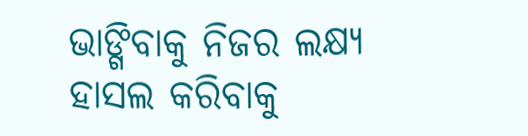ଭାଙ୍ଗିବାକୁ ନିଜର ଲକ୍ଷ୍ୟ ହାସଲ କରିବାକୁ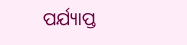ପର୍ଯ୍ୟାପ୍ତ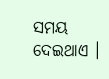ସମୟ ଦେଇଥାଏ ।